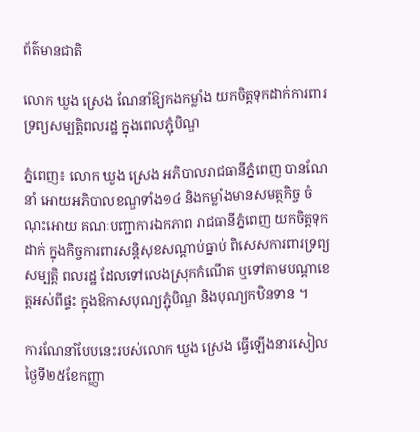ព័ត៌មានជាតិ

លោក ឃួង ស្រេង ណែនាំឱ្យកងកម្លាំង យកចិត្តទុកដាក់ការពារទ្រព្យសម្បត្តិពលរដ្ឋ ក្នុងពេលភ្ជុំបិណ្ឌ

ភ្នំពេញ៖ លោក ឃួង ស្រេង អភិបាលរាជធានីភ្នំពេញ បានណែនាំ អោយអភិបាលខណ្ឌទាំង១៤ និងកម្លាំងមានសមត្ថកិច្ច ចំណុះអោយ គណៈបញ្ជាការឯកភាព រាជធានីភ្នំពេញ យកចិត្តទុកដាក់ ក្នុងកិច្ចការពារសន្តិសុខសណ្តាប់ធ្នាប់ ពិសេសការពារទ្រព្យសម្បត្តិ ពលរដ្ឋ ដែលទៅលេងស្រុកកំណើត ឬទៅតាមបណ្តាខេត្តអស់ពីផ្ទះ ក្នុងឱកាសបុណ្យភ្ជុំបិណ្ឌ និងបុណ្យកឋិនទាន ។

ការណែនាំបែបនេះរបស់លោក ឃួង ស្រេង ធ្វើឡើងនារសៀលថ្ងៃទី២៥ខែកញ្ញា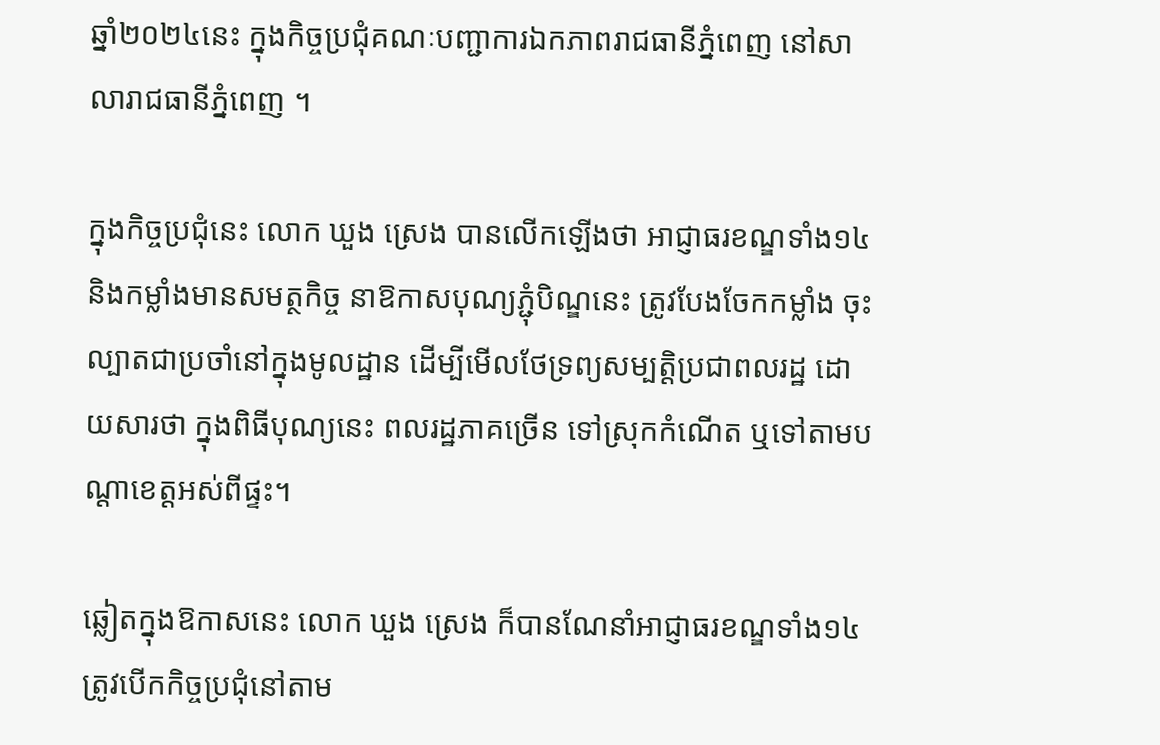ឆ្នាំ២០២៤នេះ ក្នុងកិច្ចប្រជុំគណៈបញ្ជាការឯកភាពរាជធានីភ្នំពេញ នៅសាលារាជធានីភ្នំពេញ ។

ក្នុងកិច្ចប្រជុំនេះ លោក ឃួង ស្រេង បានលើកឡើងថា អាជ្ញាធរខណ្ឌទាំង១៤ និងកម្លាំងមានសមត្ថកិច្ច នាឱកាសបុណ្យភ្ជុំបិណ្ឌនេះ ត្រូវបែងចែកកម្លាំង ចុះល្បាតជាប្រចាំនៅក្នុងមូលដ្ឋាន ដើម្បីមើលថែទ្រព្យសម្បត្តិប្រជាពលរដ្ឋ ដោយសារថា ក្នុងពិធីបុណ្យនេះ ពលរដ្ឋភាគច្រើន ទៅស្រុកកំណើត ឬទៅតាមបណ្តាខេត្តអស់ពីផ្ទះ។

ឆ្លៀតក្នុងឱកាសនេះ លោក ឃួង ស្រេង ក៏បានណែនាំអាជ្ញាធរខណ្ឌទាំង១៤ ត្រូវបើកកិច្ចប្រជុំនៅតាម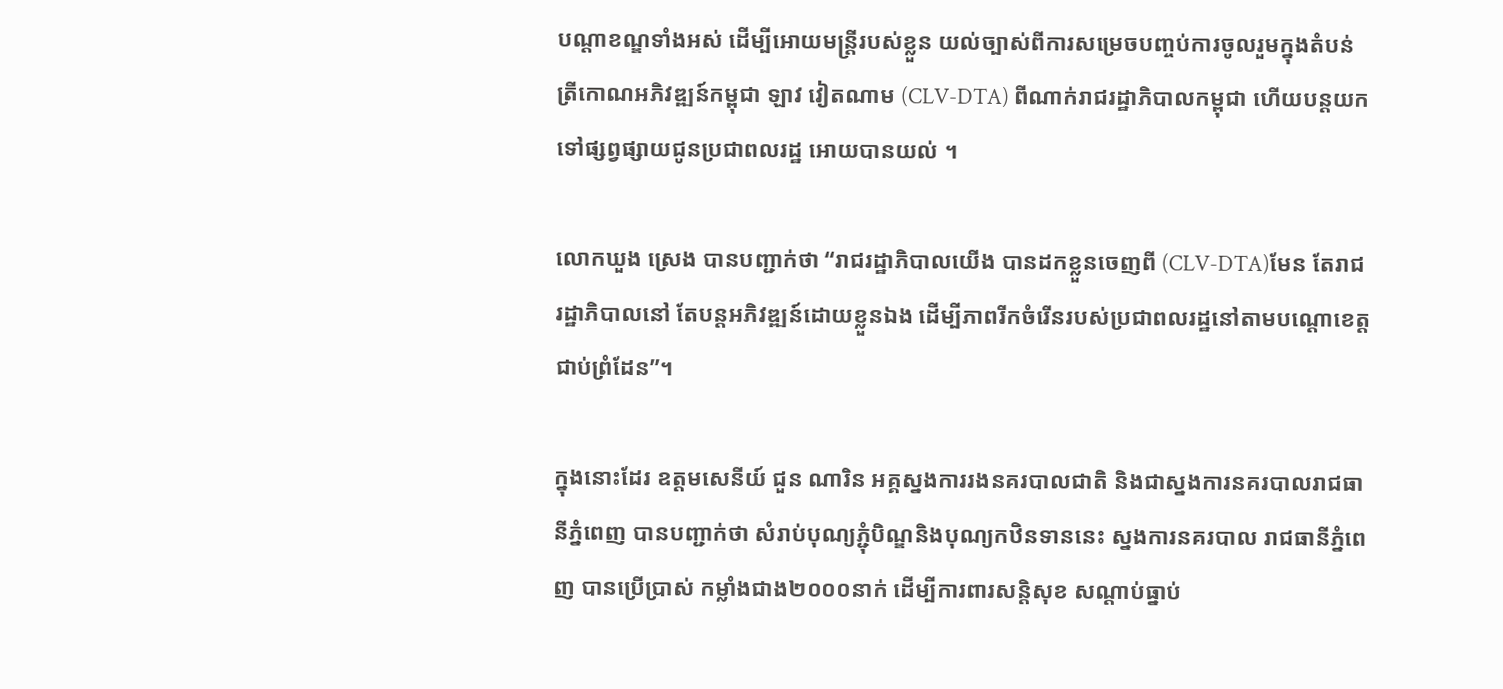បណ្តាខណ្ឌទាំងអស់ ដើម្បីអោយមន្ត្រីរបស់ខ្លួន យល់ច្បាស់ពីការសម្រេចបញ្ចប់ការចូលរួមក្នុងតំបន់ត្រីកោណអភិវឌ្ឍន៍កម្ពុជា ឡាវ វៀតណាម (CLV-DTA) ពីណាក់រាជរដ្ឋាភិបាលកម្ពុជា ហើយបន្តយកទៅផ្សព្វផ្សាយជូនប្រជាពលរដ្ឋ អោយបានយល់ ។

លោកឃួង ស្រេង បានបញ្ជាក់ថា “រាជរដ្ឋាភិបាលយើង បានដកខ្លួនចេញពី (CLV-DTA)មែន តែរាជរដ្ឋាភិបាលនៅ តែបន្តអភិវឌ្ឍន៍ដោយខ្លួនឯង ដើម្បីភាពរីកចំរើនរបស់ប្រជាពលរដ្ឋនៅតាមបណ្តោខេត្តជាប់ព្រំដែន”។

ក្នុងនោះដែរ ឧត្តមសេនីយ៍ ជួន ណារិន អគ្គស្នងការរងនគរបាលជាតិ និងជាស្នងការនគរបាលរាជធានីភ្នំពេញ បានបញ្ជាក់ថា សំរាប់បុណ្យភ្ជុំបិណ្ឌនិងបុណ្យកឋិនទាននេះ ស្នងការនគរបាល រាជធានីភ្នំពេញ បានប្រើប្រាស់ កម្លាំងជាង២០០០នាក់ ដើម្បីការពារសន្តិសុខ សណ្តាប់ធ្នាប់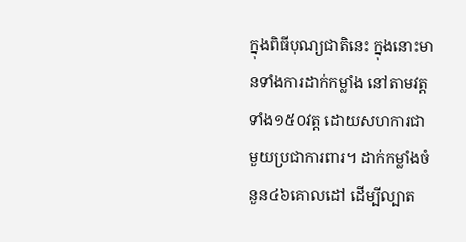ក្នុងពិធីបុណ្យជាតិនេះ ក្នុងនោះមានទាំងការដាក់កម្លាំង នៅតាមវត្តទាំង១៥០វត្ត ដោយសហការជាមួយប្រជាការពារ។ ដាក់កម្លាំងចំនួន៤៦គោលដៅ ដើម្បីល្បាត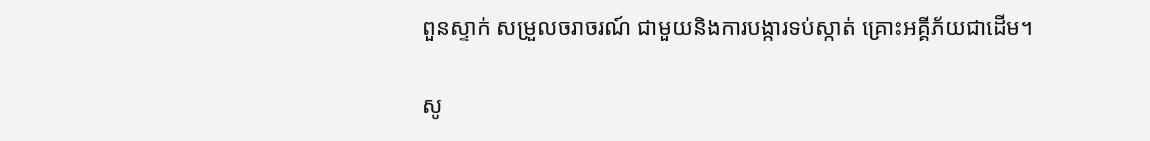ពួនស្ទាក់ សម្រួលចរាចរណ៍ ជាមួយនិងការបង្ការទប់ស្កាត់ គ្រោះអគ្គីភ័យជាដើម។

សូ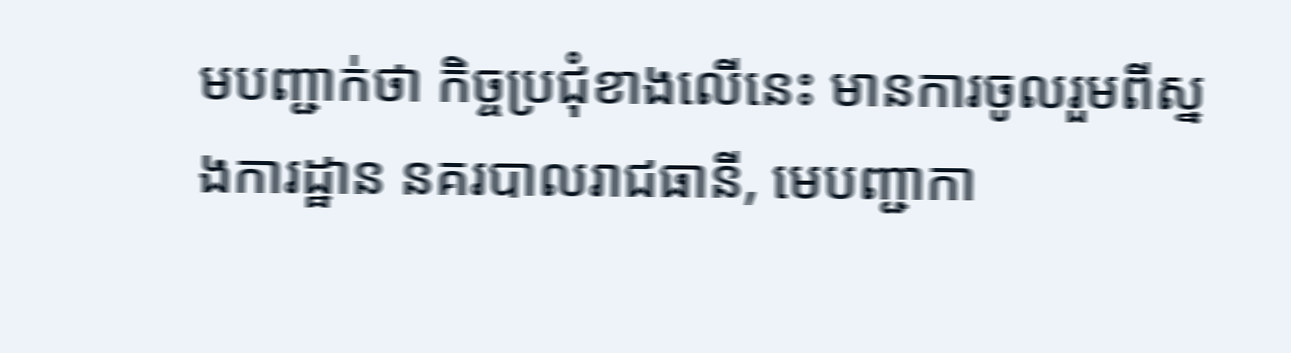មបញ្ជាក់ថា កិច្ចប្រជុំខាងលេីនេះ មានការចូលរួមពីស្នងការដ្ឋាន នគរបាលរាជធានី, មេបញ្ជាកា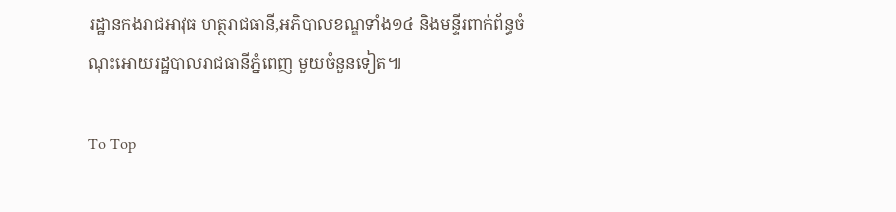រដ្ឋានកងរាជអាវុធ ហត្ថរាជធានី,អភិបាលខណ្ឌទាំង១៤ និងមន្ទីរពាក់ព័ន្ធចំណុះអោយរដ្ឋបាលរាជធានីភ្នំពេញ មួយចំនួនទៀត៕

To Top